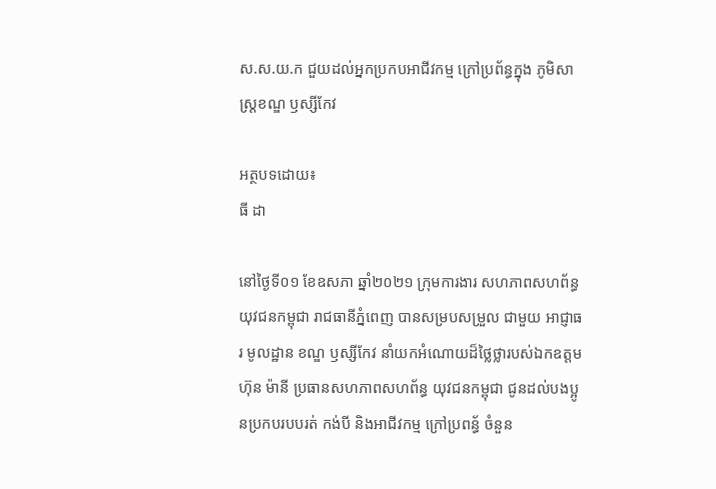ស.ស.យ.ក ជួយដល់អ្នកប្រកបអាជីវកម្ម ក្រៅប្រព័ន្ធក្នុង ភូមិសាស្ត្រខណ្ឌ ឫស្សីកែវ

អត្ថបទដោយ៖
ធី ដា

នៅថ្ងៃទី០១ ខែឧសភា ឆ្នាំ២០២១ ក្រុមការងារ សហភាពសហព័ន្ធយុវជនកម្ពុជា រាជធានីភ្នំពេញ បានសម្របសម្រួល ជាមួយ អាជ្ញាធរ មូលដ្ឋាន ខណ្ឌ ឫស្សីកែវ នាំយកអំណោយដ៏ថ្លៃថ្លារបស់ឯកឧត្តម ហ៊ុន ម៉ានី ប្រធានសហភាពសហព័ន្ធ យុវជនកម្ពុជា ជូនដល់បងប្អូនប្រកបរបបរត់ កង់បី និងអាជីវកម្ម ក្រៅប្រពន័្ធ ចំនួន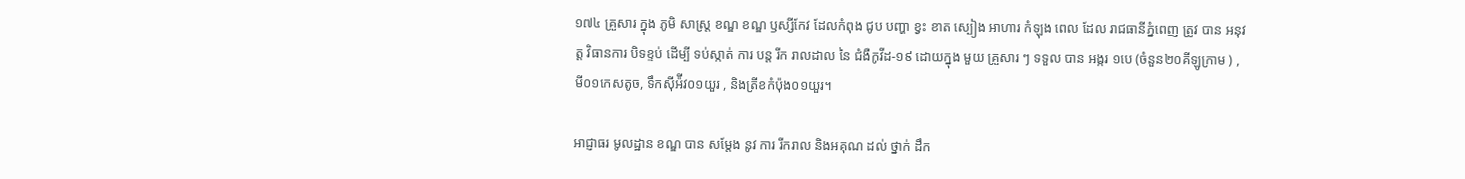១៧៤ គ្រួសារ ក្នុង ភូមិ សាស្ត្រ ខណ្ឌ ខណ្ឌ ឫស្សីកែវ ដែលកំពុង ជូប បញ្ហា ខ្វះ ខាត ស្បៀង អាហារ កំឡុង ពេល ដែល រាជធានីភ្នំពេញ ត្រូវ បាន អនុវត្ត វិធានការ បិទខ្ទប់ ដេីម្បី ទប់ស្កាត់ ការ បន្ត រីក រាលដាល នៃ ជំងឺកូវីដ-១៩ ដោយក្នុង មួយ គ្រួសារ ៗ ទទួល បាន អង្ករ ១បេ (ចំនួន២០គីឡូក្រាម ) , មី០១កេសតូច, ទឹកស៊ីអ៉ីវ០១យួរ , និងត្រីខកំប៉ុង០១យួរ។

អាជ្ញាធរ មូលដ្ឋាន ខណ្ឌ បាន សម្តែង នូវ ការ រីករាល និងអគុណ ដល់ ថ្នាក់ ដឹក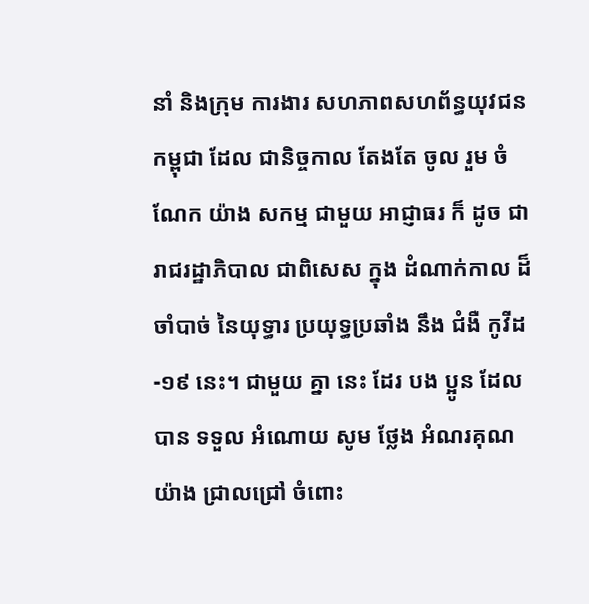នាំ និងក្រុម ការងារ សហភាពសហព័ន្ធយុវជនកម្ពុជា ដែល ជានិច្ចកាល តែងតែ ចូល រួម ចំណែក យ៉ាង សកម្ម ជាមួយ អាជ្ញាធរ ក៏ ដូច ជា រាជរដ្ឋាភិបាល ជាពិសេស ក្នុង ដំណាក់កាល ដ៏ចាំបាច់ នៃយុទ្ធារ ប្រយុទ្ធប្រឆាំង នឹង ជំងឺ កូវីដ -១៩ នេះ។ ជាមួយ គ្នា នេះ ដែរ បង ប្អូន ដែល បាន ទទួល អំណោយ សូម ថ្លែង អំណរគុណ យ៉ាង ជ្រាលជ្រៅ ចំពោះ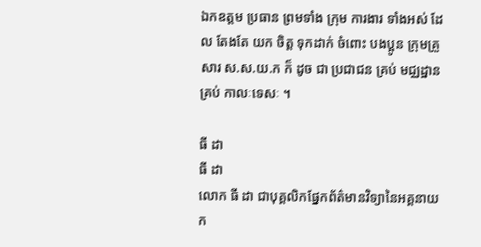ឯកឧត្ដម ប្រធាន ព្រមទាំង ក្រុម ការងារ ទាំងអស់ ដែល តែងតែ យក ចិត្ត ទុកដាក់ ចំពោះ បងប្អូន ក្រុមគ្រួសារ ស.ស.យ.ក ក៏ ដូច ជា ប្រជាជន គ្រប់ មជ្ឈដ្ឋាន គ្រប់ កាលៈទេសៈ ។

ធី ដា
ធី ដា
លោក ធី ដា ជាបុគ្គលិកផ្នែកព័ត៌មានវិទ្យានៃអគ្គនាយក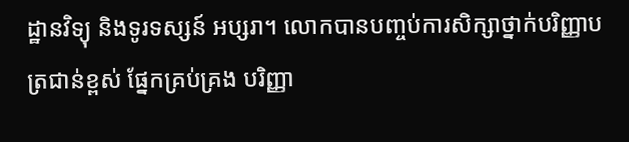ដ្ឋានវិទ្យុ និងទូរទស្សន៍ អប្សរា។ លោកបានបញ្ចប់ការសិក្សាថ្នាក់បរិញ្ញាបត្រជាន់ខ្ពស់ ផ្នែកគ្រប់គ្រង បរិញ្ញា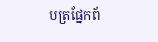បត្រផ្នែកព័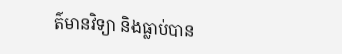ត៌មានវិទ្យា និងធ្លាប់បាន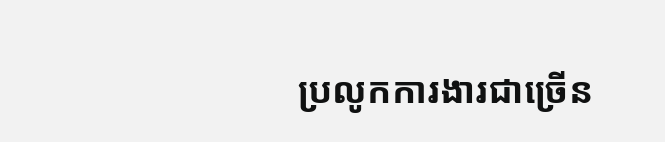ប្រលូកការងារជាច្រើន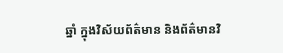ឆ្នាំ ក្នុងវិស័យព័ត៌មាន និងព័ត៌មានវិ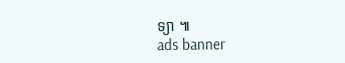ទ្យា ៕
ads banner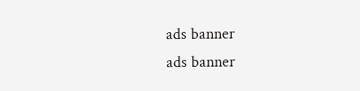ads banner
ads banner